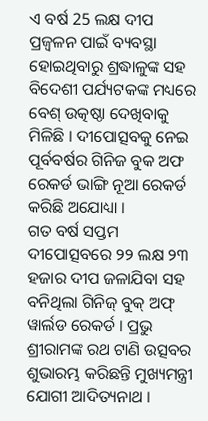ଏ ବର୍ଷ 25 ଲକ୍ଷ ଦୀପ ପ୍ରଜ୍ବଳନ ପାଇଁ ବ୍ୟବସ୍ଥା ହୋଇଥିବାରୁ ଶ୍ରଦ୍ଧାଳୁଙ୍କ ସହ ବିଦେଶୀ ପର୍ଯ୍ୟଟକଙ୍କ ମଧ୍ୟରେ ବେଶ୍ ଉତ୍କଷ୍ଠା ଦେଖିବାକୁ ମିଳିଛି । ଦୀପୋତ୍ସବକୁ ନେଇ ପୂର୍ବବର୍ଷର ଗିନିଜ ବୁକ ଅଫ ରେକର୍ଡ ଭାଙ୍ଗି ନୂଆ ରେକର୍ଡ କରିଛି ଅଯୋଧ୍ୟା ।
ଗତ ବର୍ଷ ସପ୍ତମ ଦୀପୋତ୍ସବରେ ୨୨ ଲକ୍ଷ ୨୩ ହଜାର ଦୀପ ଜଳାଯିବା ସହ ବନିଥିଲା ଗିନିଜ୍ ବୁକ୍ ଅଫ୍ ୱାର୍ଲଡ ରେକର୍ଡ । ପ୍ରଭୁ ଶ୍ରୀରାମଙ୍କ ରଥ ଟାଣି ଉତ୍ସବର ଶୁଭାରମ୍ଭ କରିଛନ୍ତି ମୁଖ୍ୟମନ୍ତ୍ରୀ ଯୋଗୀ ଆଦିତ୍ୟନାଥ ।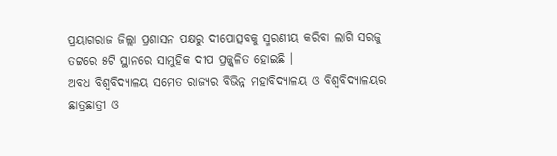ପ୍ରୟାଗରାଜ ଜିଲ୍ଲା ପ୍ରଶାସନ ପକ୍ଷରୁ ଦୀପୋତ୍ସବକୁ ସ୍ମରଣୀୟ କରିବା ଲାଗି ସରଜୁ ତଟ୍ଟରେ ୫ଟି ସ୍ଥାନରେ ସାମୁହିକ ଦୀପ ପ୍ରଜ୍ଜ୍ବଳିତ ହୋଇଛି ।
ଅବଧ ବିଶ୍ବବିଦ୍ୟାଳୟ ସମେତ ରାଜ୍ୟର ବିଭିନ୍ନ ମହାବିଦ୍ୟାଳୟ ଓ ବିଶ୍ବବିଦ୍ୟାଳୟର ଛାତ୍ରଛାତ୍ରୀ ଓ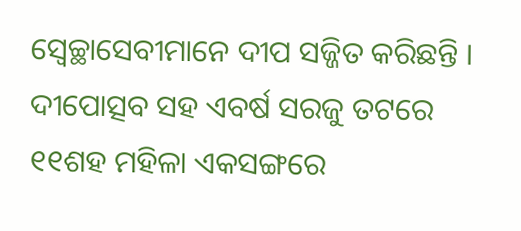ସ୍ବେଚ୍ଛାସେବୀମାନେ ଦୀପ ସଜ୍ଜିତ କରିଛନ୍ତି । ଦୀପୋତ୍ସବ ସହ ଏବର୍ଷ ସରଜୁ ତଟରେ ୧୧ଶହ ମହିଳା ଏକସଙ୍ଗରେ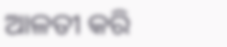ଆଳତୀ କରି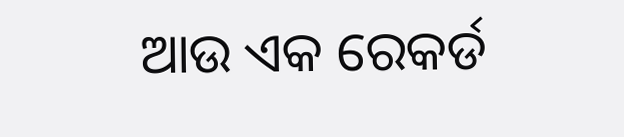ଆଉ ଏକ ରେକର୍ଡ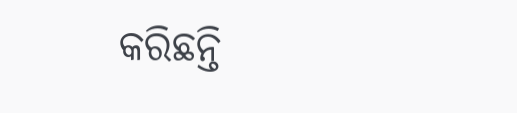କରିଛନ୍ତି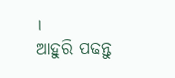।
ଆହୁରି ପଢନ୍ତୁ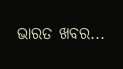ଭାରତ ଖବର...